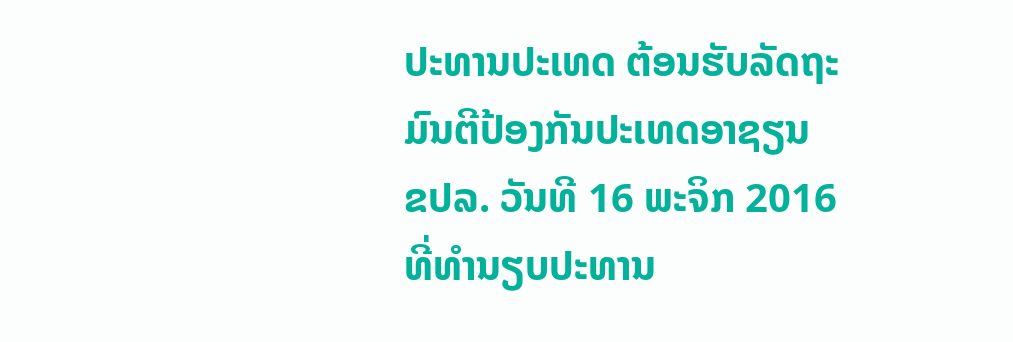ປະທານປະເທດ ຕ້ອນຮັບລັດຖະມົນຕີປ້ອງກັນປະເທດອາຊຽນ
ຂປລ. ວັນທີ 16 ພະຈິກ 2016 ທີ່ທໍານຽບປະທານ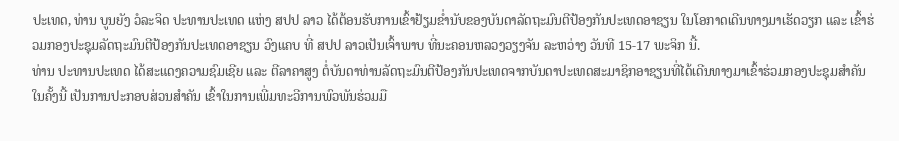ປະເທດ, ທ່ານ ບູນຍັງ ວໍລະຈິດ ປະທານປະເທດ ແຫ່ງ ສປປ ລາວ ໄດ້ຕ້ອນຮັບການເຂົ້າຢ້ຽມຂໍ່ານັບຂອງບັນດາລັດຖະມົນຕີປ້ອງກັນປະເທດອາຊຽນ ໃນໂອກາດເດີນທາງມາເຮັດວຽກ ແລະ ເຂົ້າຮ່ວມກອງປະຊຸມລັດຖະມົນຕີປ້ອງກັນປະເທດອາຊຽນ ວົງແຄບ ທີ່ ສປປ ລາວເປັນເຈົ້າພາບ ທີ່ນະຄອນຫລວງວຽງຈັນ ລະຫວ່າງ ວັນທີ 15-17 ພະຈິກ ນີ້.
ທ່ານ ປະທານປະເທດ ໄດ້ສະແດງຄວາມຊົມເຊີຍ ແລະ ຕີລາຄາສູງ ຕໍ່ບັນດາທ່ານລັດຖະມົນຕີປ້ອງກັນປະເທດຈາກບັນດາປະເທດສະມາຊິກອາຊຽນທີ່ໄດ້ເດີນທາງມາເຂົ້າຮ່ວມກອງປະຊຸມສຳຄັນໃນຄັ້ງນີ້ ເປັນການປະກອບສ່ວນສຳຄັນ ເຂົ້າໃນການເພີ່ມທະວີການພົວພັນຮ່ວມມື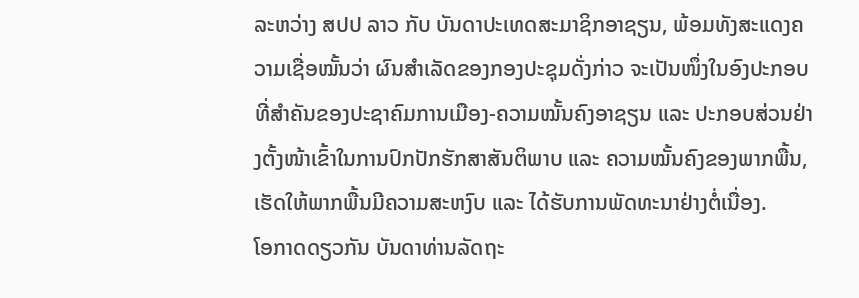ລະຫວ່າງ ສປປ ລາວ ກັບ ບັນດາປະເທດສະມາຊິກອາຊຽນ, ພ້ອມທັງສະແດງຄວາມເຊື່ອໝັ້ນວ່າ ຜົນສໍາເລັດຂອງກອງປະຊຸມດັ່ງກ່າວ ຈະເປັນໜຶ່ງໃນອົງປະກອບທີ່ສຳຄັນຂອງປະຊາຄົມການເມືອງ-ຄວາມໝັ້ນຄົງອາຊຽນ ແລະ ປະກອບສ່ວນຢ່າງຕັ້ງໜ້າເຂົ້າໃນການປົກປັກຮັກສາສັນຕິພາບ ແລະ ຄວາມໝັ້ນຄົງຂອງພາກພື້ນ, ເຮັດໃຫ້ພາກພື້ນມີຄວາມສະຫງົບ ແລະ ໄດ້ຮັບການພັດທະນາຢ່າງຕໍ່ເນື່ອງ.
ໂອກາດດຽວກັນ ບັນດາທ່ານລັດຖະ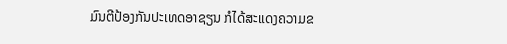ມົນຕີປ້ອງກັນປະເທດອາຊຽນ ກໍໄດ້ສະແດງຄວາມຂ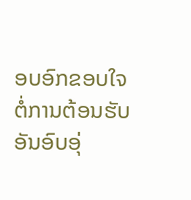ອບອົກຂອບໃຈຕໍ່ການຕ້ອນຮັບອັນອົບອຸ່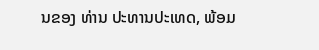ນຂອງ ທ່ານ ປະທານປະເທດ, ພ້ອມ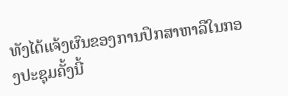ທັງໄດ້ແຈ້ງຜົນຂອງການປຶກສາຫາລືໃນກອງປະຊຸມຄັ້ງນີ້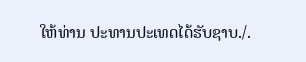ໃຫ້ທ່ານ ປະທານປະເທດໄດ້ຮັບຊາບ./.